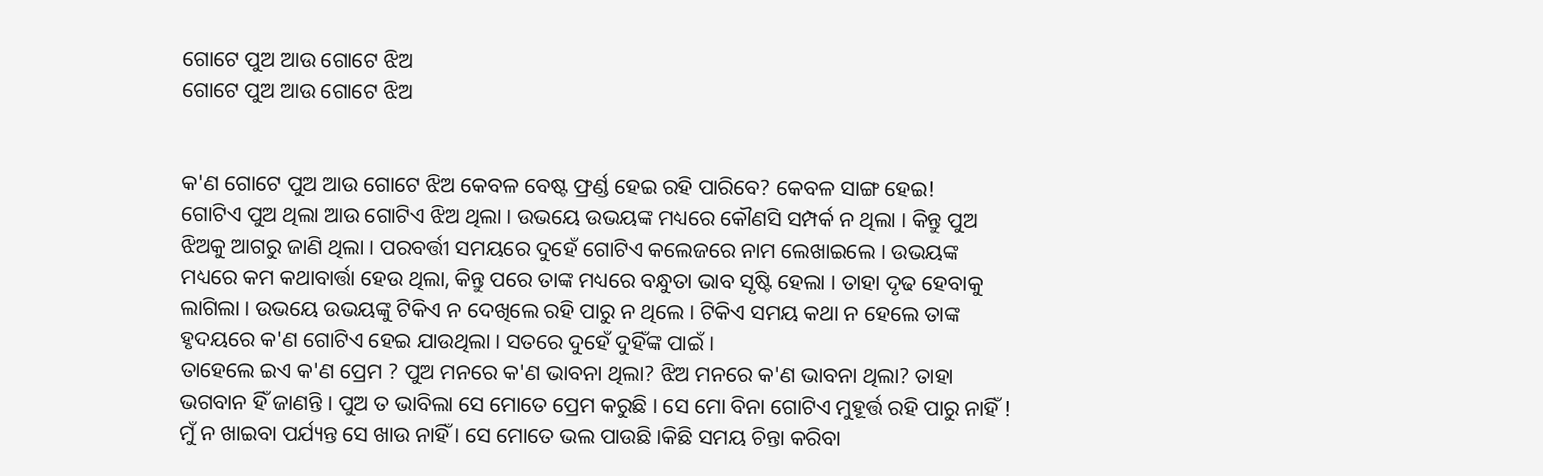ଗୋଟେ ପୁଅ ଆଉ ଗୋଟେ ଝିଅ
ଗୋଟେ ପୁଅ ଆଉ ଗୋଟେ ଝିଅ


କ'ଣ ଗୋଟେ ପୁଅ ଆଉ ଗୋଟେ ଝିଅ କେବଳ ବେଷ୍ଟ ଫ୍ରର୍ଣ୍ଡ ହେଇ ରହି ପାରିବେ? କେବଳ ସାଙ୍ଗ ହେଇ!
ଗୋଟିଏ ପୁଅ ଥିଲା ଆଉ ଗୋଟିଏ ଝିଅ ଥିଲା । ଉଭୟେ ଉଭୟଙ୍କ ମଧ୍ୟରେ କୌଣସି ସମ୍ପର୍କ ନ ଥିଲା । କିନ୍ତୁ ପୁଅ ଝିଅକୁ ଆଗରୁ ଜାଣି ଥିଲା । ପରବର୍ତ୍ତୀ ସମୟରେ ଦୁହେଁ ଗୋଟିଏ କଲେଜରେ ନାମ ଲେଖାଇଲେ । ଉଭୟଙ୍କ ମଧ୍ୟରେ କମ କଥାବାର୍ତ୍ତା ହେଉ ଥିଲା, କିନ୍ତୁ ପରେ ତାଙ୍କ ମଧ୍ୟରେ ବନ୍ଧୁତା ଭାବ ସୃଷ୍ଟି ହେଲା । ତାହା ଦୃଢ ହେବାକୁ ଲାଗିଲା । ଉଭୟେ ଉଭୟଙ୍କୁ ଟିକିଏ ନ ଦେଖିଲେ ରହି ପାରୁ ନ ଥିଲେ । ଟିକିଏ ସମୟ କଥା ନ ହେଲେ ତାଙ୍କ ହୃଦୟରେ କ'ଣ ଗୋଟିଏ ହେଇ ଯାଉଥିଲା । ସତରେ ଦୁହେଁ ଦୁହିଁଙ୍କ ପାଇଁ ।
ତାହେଲେ ଇଏ କ'ଣ ପ୍ରେମ ? ପୁଅ ମନରେ କ'ଣ ଭାବନା ଥିଲା? ଝିଅ ମନରେ କ'ଣ ଭାବନା ଥିଲା? ତାହା ଭଗବାନ ହିଁ ଜାଣନ୍ତି । ପୁଅ ତ ଭାବିଲା ସେ ମୋତେ ପ୍ରେମ କରୁଛି । ସେ ମୋ ବିନା ଗୋଟିଏ ମୁହୂର୍ତ୍ତ ରହି ପାରୁ ନାହିଁ ! ମୁଁ ନ ଖାଇବା ପର୍ଯ୍ୟନ୍ତ ସେ ଖାଉ ନାହିଁ । ସେ ମୋତେ ଭଲ ପାଉଛି ।କିଛି ସମୟ ଚିନ୍ତା କରିବା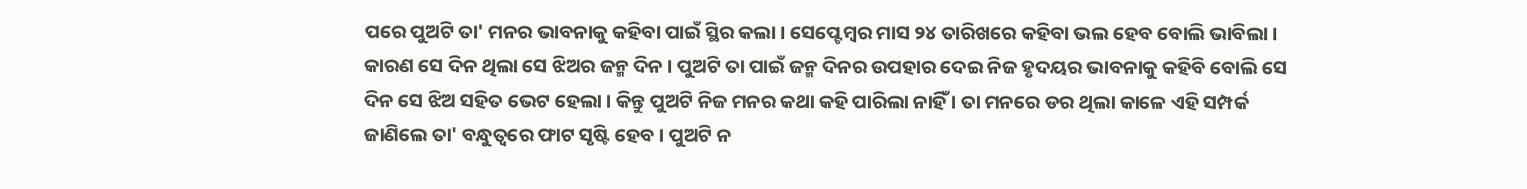ପରେ ପୁଅଟି ତା' ମନର ଭାବନାକୁ କହିବା ପାଇଁ ସ୍ଥିର କଲା । ସେପ୍ଟେମ୍ବର ମାସ ୨୪ ତାରିଖରେ କହିବା ଭଲ ହେବ ବୋଲି ଭାବିଲା । କାରଣ ସେ ଦିନ ଥିଲା ସେ ଝିଅର ଜନ୍ମ ଦିନ । ପୁଅଟି ତା ପାଇଁ ଜନ୍ମ ଦିନର ଉପହାର ଦେଇ ନିଜ ହୃଦୟର ଭାବନାକୁ କହିବି ବୋଲି ସେ ଦିନ ସେ ଝିଅ ସହିତ ଭେଟ ହେଲା । କିନ୍ତୁ ପୁଅଟି ନିଜ ମନର କଥା କହି ପାରିଲା ନାହିଁ । ତା ମନରେ ଡର ଥିଲା କାଳେ ଏହି ସମ୍ପର୍କ ଜାଣିଲେ ତା' ବନ୍ଧୁତ୍ୱରେ ଫାଟ ସୃଷ୍ଟି ହେବ । ପୁଅଟି ନ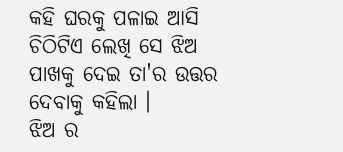କହି ଘରକୁ ପଳାଇ ଆସି ଚିଠିଟିଏ ଲେଖି ସେ ଝିଅ ପାଖକୁ ଦେଇ ତା'ର ଉତ୍ତର ଦେବାକୁ କହିଲା ।
ଝିଅ ର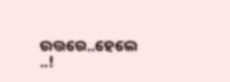ଉତ୍ତରେ..ହେଲେ ..!